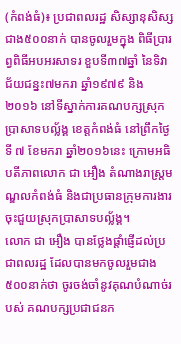(កំពង់ធំ)៖ ប្រជាពលរដ្ឋ សិស្សានុសិស្សជាង៥០០នាក់ បានចូលរួមក្នុង ពិធីប្រារព្វពិធីអបអរសាទរ ខួបទី៣៧ឆ្នាំ នៃទិវាជ័យជន្នះ៧មករា ឆ្នាំ១៩៧៩ និង២០១៦ នៅទីស្នាក់ការគណបក្សស្រុកប្រាសាទបល្ល័ង្គ ខេត្តកំពង់ធំ នៅព្រឹកថ្ងៃទី ៧ ខែមករា ឆ្នាំ២០១៦នេះ ក្រោមអធិបតីភាពលោក ជា អឿង តំណាងរាស្រ្តមណ្ឌលកំពង់ធំ និងជាប្រធានក្រុមការងារ ចុះជួយស្រុកប្រាសាទបល្ល័ង្គ។
លោក ជា អឿង បានថ្លែងផ្តាំផ្ញើដល់ប្រជាពលរដ្ឋ ដែលបានមកចូលរួមជាង៥០០នាក់ថា ចូរចង់ចាំនូវគុណបំណាច់របស់ គណបក្សប្រជាជនក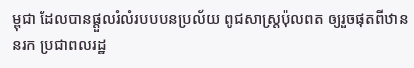ម្ពុជា ដែលបានផ្តួលរំលំរបបបនប្រល័យ ពូជសាស្រ្តប៉ុលពត ឲ្យរួចផុតពីឋាននរក ប្រជាពលរដ្ឋ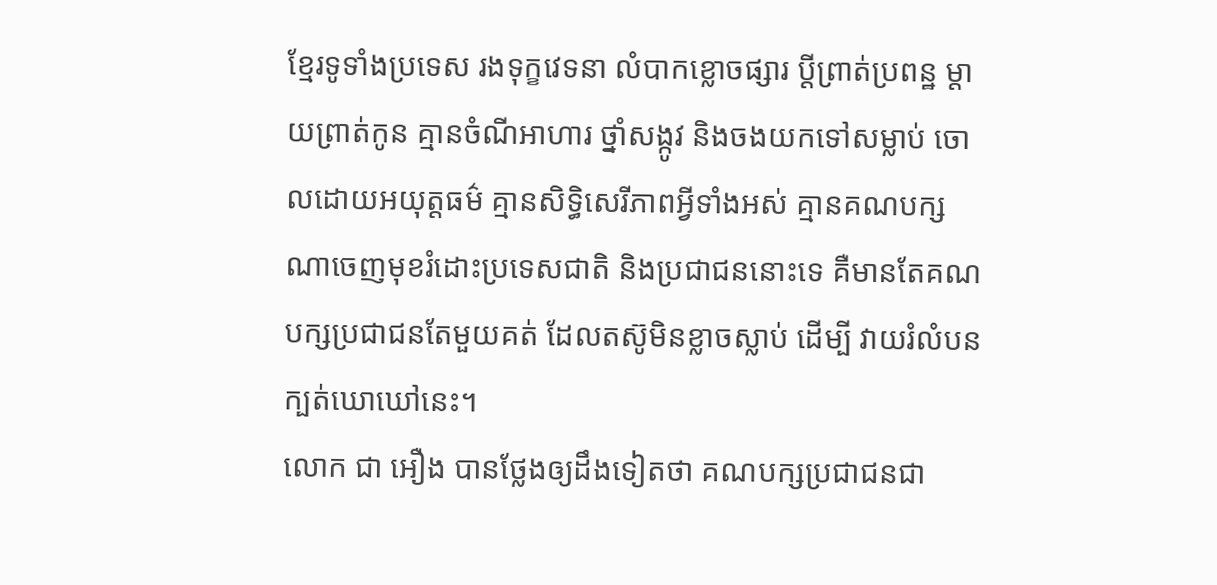ខ្មែរទូទាំងប្រទេស រងទុក្ខវេទនា លំបាកខ្លោចផ្សារ ប្ដីព្រាត់ប្រពន្ឋ ម្តាយព្រាត់កូន គ្មានចំណីអាហារ ថ្នាំសង្កូវ និងចងយកទៅសម្លាប់ ចោលដោយអយុត្តធម៌ គ្មានសិទ្ធិសេរីភាពអ្វីទាំងអស់ គ្មានគណបក្សណាចេញមុខរំដោះប្រទេសជាតិ និងប្រជាជននោះទេ គឺមានតែគណបក្សប្រជាជនតែមួយគត់ ដែលតស៊ូមិនខ្លាចស្លាប់ ដើម្បី វាយរំលំបនក្បត់ឃោឃៅនេះ។
លោក ជា អឿង បានថ្លែងឲ្យដឹងទៀតថា គណបក្សប្រជាជនជា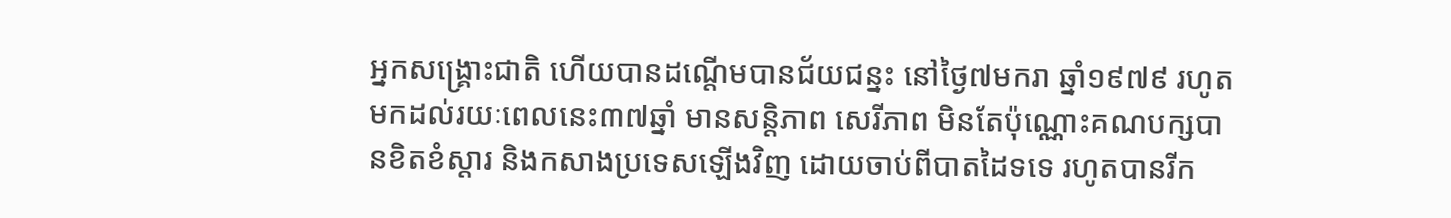អ្នកសង្រ្គោះជាតិ ហើយបានដណ្តើមបានជ័យជន្នះ នៅថ្ងៃ៧មករា ឆ្នាំ១៩៧៩ រហូតមកដល់រយៈពេលនេះ៣៧ឆ្នាំ មានសន្តិភាព សេរីភាព មិនតែប៉ុណ្ណោះគណបក្សបានខិតខំស្តារ និងកសាងប្រទេសឡើងវិញ ដោយចាប់ពីបាតដៃទទេ រហូតបានរីក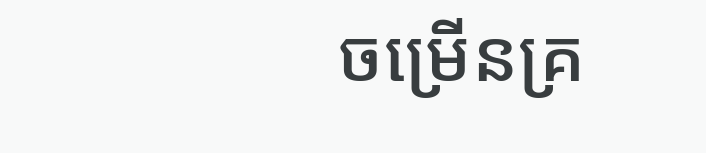ចម្រើនគ្រ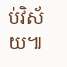ប់វិស័យ៕